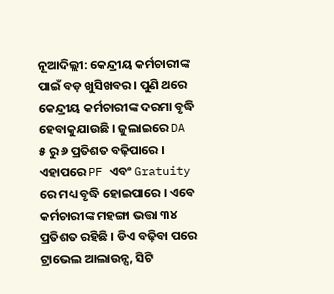ନୂଆଦିଲ୍ଲୀ: କେନ୍ଦ୍ରୀୟ କର୍ମଚାରୀଙ୍କ ପାଇଁ ବଡ଼ ଖୁସିଖବର । ପୁଣି ଥରେ କେନ୍ଦ୍ରୀୟ କର୍ମଚାରୀଙ୍କ ଦରମା ବୃଦ୍ଧି ହେବାକୁଯାଉଛି । ଜୁଲାଇରେ DA ୫ ରୁ ୬ ପ୍ରତିଶତ ବଢ଼ିପାରେ । ଏହାପରେ PF ଏବଂ Gratuity ରେ ମଧ୍ୟ ବୃଦ୍ଧି ହୋଇପାରେ । ଏବେ କର୍ମଚାରୀଙ୍କ ମହଙ୍ଗା ଭତ୍ତା ୩୪ ପ୍ରତିଶତ ରହିଛି । ଡିଏ ବଢ଼ିବା ପରେ ଟ୍ରାଭେଲ ଆଲାଉନ୍ସ, ସିଟି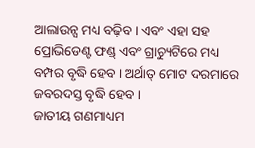ଆଲାଉନ୍ସ ମଧ୍ୟ ବଢ଼ିବ । ଏବଂ ଏହା ସହ ପ୍ରୋଭିଡେଣ୍ଟ ଫଣ୍ଡ୍ ଏବଂ ଗ୍ରାଚ୍ୟୁଟିରେ ମଧ୍ୟ ବମ୍ପର ବୃଦ୍ଧି ହେବ । ଅର୍ଥାତ୍ ମୋଟ ଦରମାରେ ଜବରଦସ୍ତ ବୃଦ୍ଧି ହେବ ।
ଜାତୀୟ ଗଣମାଧ୍ୟମ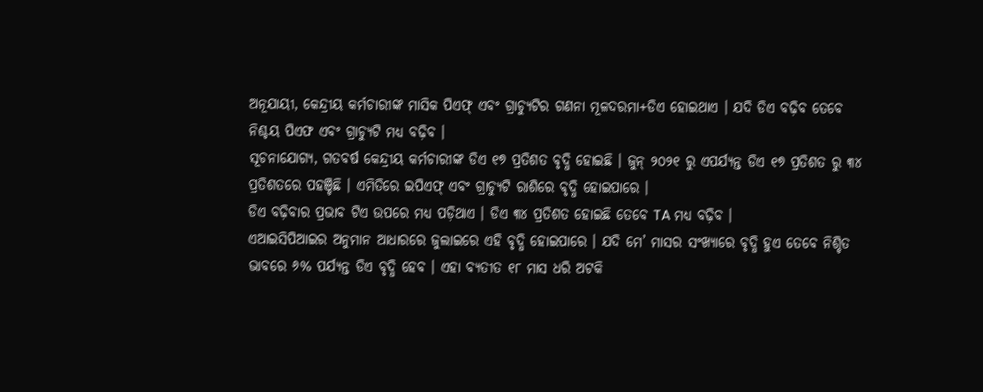ଅନୂଯାୟୀ, କେନ୍ଦ୍ରୀୟ କର୍ମଚାରୀଙ୍କ ମାସିକ ପିଏଫ୍ ଏବଂ ଗ୍ରାଚ୍ୟୁଟିର ଗଣନା ମୂଳଦରମା+ଡିଏ ହୋଇଥାଏ । ଯଦି ଡିଏ ବଢ଼ିବ ତେବେ ନିଶ୍ଚୟ ପିଏଫ ଏବଂ ଗ୍ରାଚ୍ୟୁଟି ମଧ୍ୟ ବଢ଼ିବ ।
ସୂଚନାଯୋଗ୍ୟ, ଗତବର୍ଷ କେନ୍ଦ୍ରୀୟ କର୍ମଚାରୀଙ୍କ ଡିଏ ୧୭ ପ୍ରତିଶତ ବୃଦ୍ଧି ହୋଇଛି । ଜୁନ୍ ୨୦୨୧ ରୁ ଏପର୍ଯ୍ୟନ୍ତ ଡିଏ ୧୭ ପ୍ରତିଶତ ରୁ ୩୪ ପ୍ରତିଶତରେ ପହଞ୍ଚିଛି । ଏମିତିରେ ଇପିଏଫ୍ ଏବଂ ଗ୍ରାଚ୍ୟୁଟି ରାଶିରେ ବୃଦ୍ଧି ହୋଇପାରେ ।
ଡିଏ ବଢ଼ିବାର ପ୍ରଭାବ ଟିଏ ଉପରେ ମଧ୍ୟ ପଡ଼ିଥାଏ । ଡିଏ ୩୪ ପ୍ରତିଶତ ହୋଇଛି ତେବେ TA ମଧ୍ୟ ବଢ଼ିବ ।
ଏଆଇସିପିଆଇର ଅନୁମାନ ଆଧାରରେ ଜୁଲାଇରେ ଏହି ବୃଦ୍ଧି ହୋଇପାରେ । ଯଦି ମେ’ ମାସର ସଂଖ୍ୟାରେ ବୃଦ୍ଧି ହୁଏ ତେବେ ନିଶ୍ଚିତ ଭାବରେ ୬% ପର୍ଯ୍ୟନ୍ତ ଡିଏ ବୃଦ୍ଧି ହେବ । ଏହା ବ୍ୟତୀତ ୧୮ ମାସ ଧରି ଅଟକି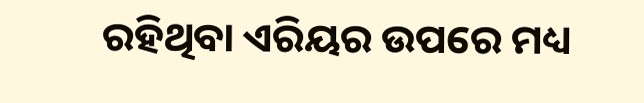ରହିଥିବା ଏରିୟର ଉପରେ ମଧ୍ୟ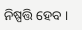ନିଷ୍ପତ୍ତି ହେବ ।